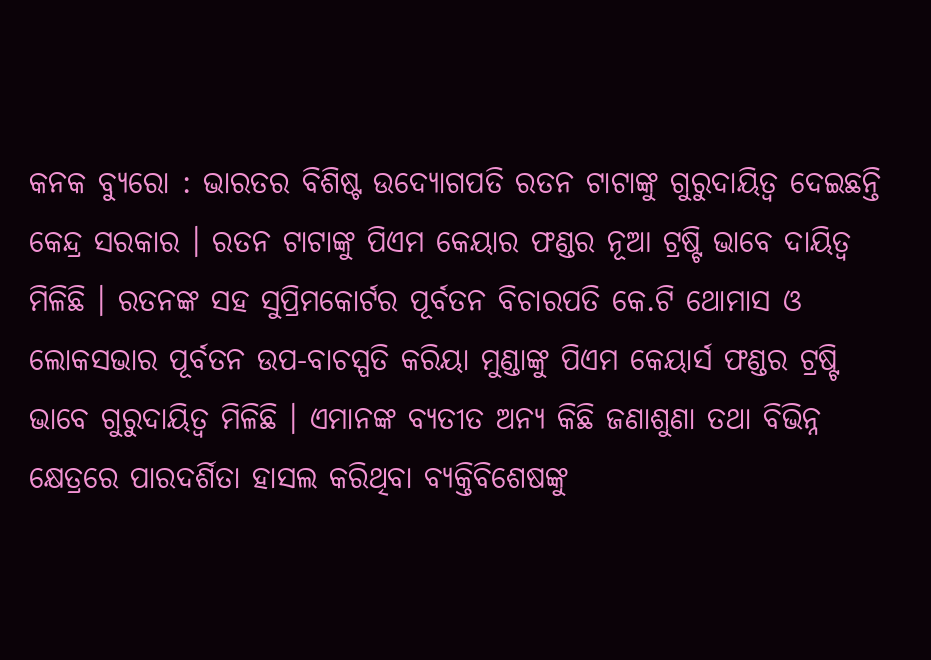କନକ ବ୍ୟୁରୋ : ଭାରତର ବିଶିଷ୍ଟ ଉଦ୍ୟୋଗପତି ରତନ ଟାଟାଙ୍କୁ ଗୁରୁଦାୟିତ୍ୱ ଦେଇଛନ୍ତି କେନ୍ଦ୍ର ସରକାର । ରତନ ଟାଟାଙ୍କୁ ପିଏମ କେୟାର ଫଣ୍ଡର ନୂଆ ଟ୍ରଷ୍ଟି ଭାବେ ଦାୟିତ୍ୱ ମିଳିଛି । ରତନଙ୍କ ସହ ସୁପ୍ରିମକୋର୍ଟର ପୂର୍ବତନ ବିଚାରପତି କେ.ଟି ଥୋମାସ ଓ ଲୋକସଭାର ପୂର୍ବତନ ଉପ-ବାଚସ୍ପତି କରିୟା ମୁଣ୍ଡାଙ୍କୁ ପିଏମ କେୟାର୍ସ ଫଣ୍ଡର ଟ୍ରଷ୍ଟି ଭାବେ ଗୁରୁଦାୟିତ୍ୱ ମିଳିଛି । ଏମାନଙ୍କ ବ୍ୟତୀତ ଅନ୍ୟ କିଛି ଜଣାଶୁଣା ତଥା ବିଭିନ୍ନ କ୍ଷେତ୍ରରେ ପାରଦର୍ଶିତା ହାସଲ କରିଥିବା ବ୍ୟକ୍ତିବିଶେଷଙ୍କୁ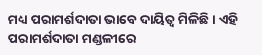ମଧ୍ୟ ପରାମର୍ଶଦାତା ଭାବେ ଦାୟିତ୍ୱ ମିଳିଛି । ଏହି ପରାମର୍ଶଦାତା ମଣ୍ଡଳୀରେ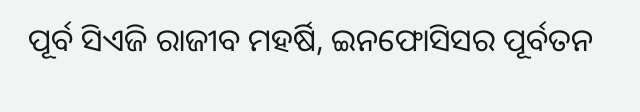ପୂର୍ବ ସିଏଜି ରାଜୀବ ମହର୍ଷି, ଇନଫୋସିସର ପୂର୍ବତନ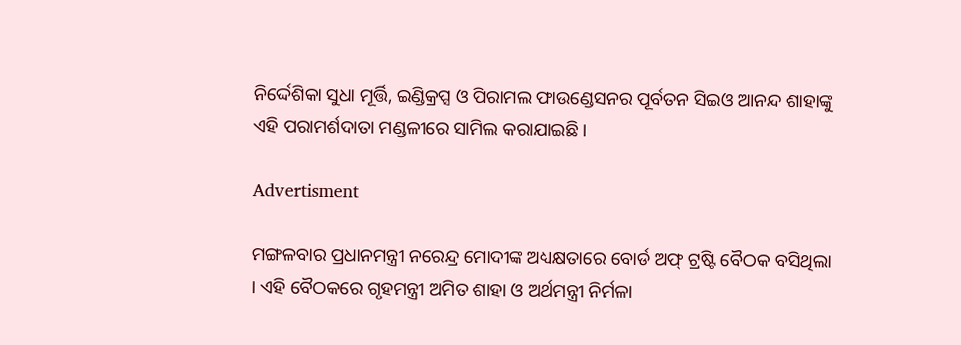ନିର୍ଦ୍ଦେଶିକା ସୁଧା ମୂର୍ତ୍ତି, ଇଣ୍ଡିକ୍ରପ୍ସ ଓ ପିରାମଲ ଫାଉଣ୍ଡେସନର ପୂର୍ବତନ ସିଇଓ ଆନନ୍ଦ ଶାହାଙ୍କୁ ଏହି ପରାମର୍ଶଦାତା ମଣ୍ଡଳୀରେ ସାମିଲ କରାଯାଇଛି ।

Advertisment

ମଙ୍ଗଳବାର ପ୍ରଧାନମନ୍ତ୍ରୀ ନରେନ୍ଦ୍ର ମୋଦୀଙ୍କ ଅଧ୍ୟକ୍ଷତାରେ ବୋର୍ଡ ଅଫ୍ ଟ୍ରଷ୍ଟି ବୈଠକ ବସିଥିଲା । ଏହି ବୈଠକରେ ଗୃହମନ୍ତ୍ରୀ ଅମିତ ଶାହା ଓ ଅର୍ଥମନ୍ତ୍ରୀ ନିର୍ମଳା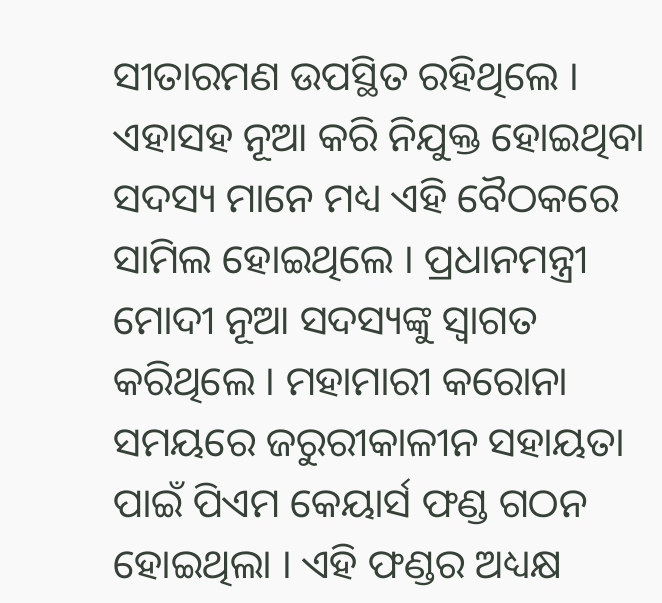ସୀତାରମଣ ଉପସ୍ଥିତ ରହିଥିଲେ । ଏହାସହ ନୂଆ କରି ନିଯୁକ୍ତ ହୋଇଥିବା ସଦସ୍ୟ ମାନେ ମଧ୍ୟ ଏହି ବୈଠକରେ ସାମିଲ ହୋଇଥିଲେ । ପ୍ରଧାନମନ୍ତ୍ରୀ ମୋଦୀ ନୂଆ ସଦସ୍ୟଙ୍କୁ ସ୍ୱାଗତ କରିଥିଲେ । ମହାମାରୀ କରୋନା ସମୟରେ ଜରୁରୀକାଳୀନ ସହାୟତା ପାଇଁ ପିଏମ କେୟାର୍ସ ଫଣ୍ଡ ଗଠନ ହୋଇଥିଲା । ଏହି ଫଣ୍ଡର ଅଧ୍ୟକ୍ଷ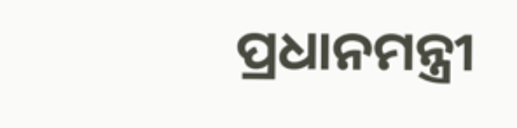ପ୍ରଧାନମନ୍ତ୍ରୀ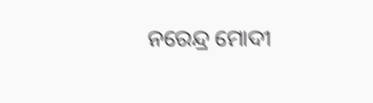ନରେନ୍ଦ୍ର ମୋଦୀ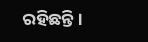ରହିଛନ୍ତି ।